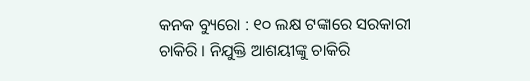କନକ ବ୍ୟୁରୋ : ୧୦ ଲକ୍ଷ ଟଙ୍କାରେ ସରକାରୀ ଚାକିରି । ନିଯୁକ୍ତି ଆଶୟୀଙ୍କୁ ଚାକିରି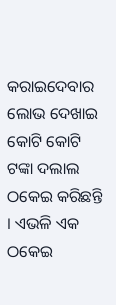କରାଇଦେବାର ଲୋଭ ଦେଖାଇ କୋଟି କୋଟି ଟଙ୍କା ଦଲାଲ ଠକେଇ କରିଛନ୍ତି । ଏଭଳି ଏକ ଠକେଇ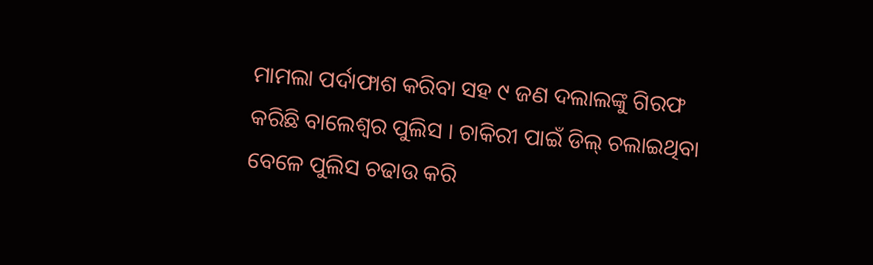ମାମଲା ପର୍ଦାଫାଶ କରିବା ସହ ୯ ଜଣ ଦଲାଲଙ୍କୁ ଗିରଫ କରିଛି ବାଲେଶ୍ୱର ପୁଲିସ । ଚାକିରୀ ପାଇଁ ଡିଲ୍ ଚଲାଇଥିବା ବେଳେ ପୁଲିସ ଚଢାଉ କରି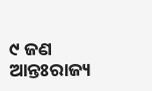୯ ଜଣ ଆନ୍ତଃରାଜ୍ୟ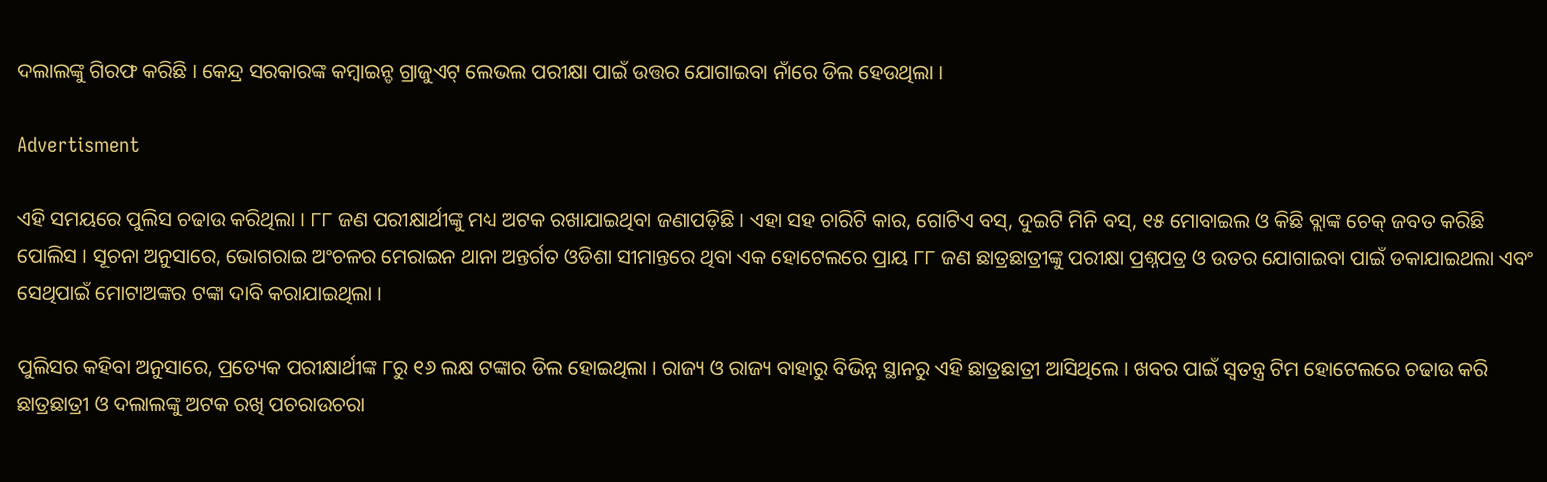ଦଲାଲଙ୍କୁ ଗିରଫ କରିଛି । କେନ୍ଦ୍ର ସରକାରଙ୍କ କମ୍ବାଇନ୍ଡ ଗ୍ରାଜୁଏଟ୍ ଲେଭଲ ପରୀକ୍ଷା ପାଇଁ ଉତ୍ତର ଯୋଗାଇବା ନାଁରେ ଡିଲ ହେଉଥିଲା ।

Advertisment

ଏହି ସମୟରେ ପୁଲିସ ଚଢାଉ କରିଥିଲା । ୮୮ ଜଣ ପରୀକ୍ଷାର୍ଥୀଙ୍କୁ ମଧ୍ୟ ଅଟକ ରଖାଯାଇଥିବା ଜଣାପଡ଼ିଛି । ଏହା ସହ ଚାରିଟି କାର, ଗୋଟିଏ ବସ୍, ଦୁଇଟି ମିନି ବସ୍, ୧୫ ମୋବାଇଲ ଓ କିଛି ବ୍ଲାଙ୍କ ଚେକ୍ ଜବତ କରିଛି ପୋଲିସ । ସୂଚନା ଅନୁସାରେ, ଭୋଗରାଇ ଅଂଚଳର ମେରାଇନ ଥାନା ଅନ୍ତର୍ଗତ ଓଡିଶା ସୀମାନ୍ତରେ ଥିବା ଏକ ହୋଟେଲରେ ପ୍ରାୟ ୮୮ ଜଣ ଛାତ୍ରଛାତ୍ରୀଙ୍କୁ ପରୀକ୍ଷା ପ୍ରଶ୍ନପତ୍ର ଓ ଉତର ଯୋଗାଇବା ପାଇଁ ଡକାଯାଇଥଲା ଏବଂ ସେଥିପାଇଁ ମୋଟାଅଙ୍କର ଟଙ୍କା ଦାବି କରାଯାଇଥିଲା ।

ପୁଲିସର କହିବା ଅନୁସାରେ, ପ୍ରତ୍ୟେକ ପରୀକ୍ଷାର୍ଥୀଙ୍କ ୮ରୁ ୧୬ ଲକ୍ଷ ଟଙ୍କାର ଡିଲ ହୋଇଥିଲା । ରାଜ୍ୟ ଓ ରାଜ୍ୟ ବାହାରୁ ବିଭିନ୍ନ ସ୍ଥାନରୁ ଏହି ଛାତ୍ରଛାତ୍ରୀ ଆସିଥିଲେ । ଖବର ପାଇଁ ସ୍ୱତନ୍ତ୍ର ଟିମ ହୋଟେଲରେ ଚଢାଉ କରି ଛାତ୍ରଛାତ୍ରୀ ଓ ଦଲାଲଙ୍କୁ ଅଟକ ରଖି ପଚରାଉଚରା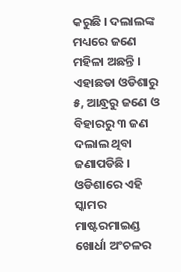କରୁଛି । ଦଲାଲଙ୍କ ମଧ୍ୟରେ ଜଣେ ମହିଳା ଅଛନ୍ତି । ଏହାଛଡା ଓଡିଶାରୁ ୫, ଆନ୍ଧ୍ରରୁ ଜଣେ ଓ ବିହାରରୁ ୩ ଜଣ ଦଲାଲ ଥିବା ଜଣାପଡିଛି । ଓଡିଶାରେ ଏହି ସ୍କାମର ମାଷ୍ଟରମାଇଣ୍ଡ ଖୋର୍ଧା ଅଂଚଳର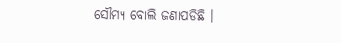ସୌମ୍ୟ ବୋଲି ଜଣାପଡିଛି ।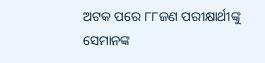ଅଟକ ପରେ ୮୮ଜଣ ପରୀକ୍ଷାର୍ଥୀଙ୍କୁ ସେମାନଙ୍କ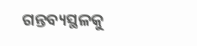ଗନ୍ତବ୍ୟସ୍ଥଳକୁ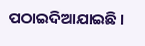ପଠାଇଦିଆଯାଇଛି ।